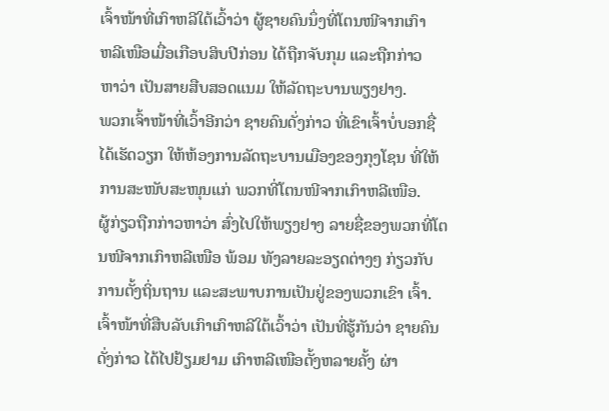ເຈົ້າໜ້າທີ່ເກົາຫລີໃຕ້ເວົ້າວ່າ ຜູ້ຊາຍຄົນນຶ່ງທີ່ໂຕນໜີຈາກເກົາ
ຫລີເໜືອເມື່ອເກືອບສິບປີກ່ອນ ໄດ້ຖືກຈັບກຸມ ແລະຖືກກ່າວ
ຫາວ່າ ເປັນສາຍສືບສອດແນມ ໃຫ້ລັດຖະບານພຽງຢາງ.
ພວກເຈົ້າໜ້າທີ່ເວົ້າອີກວ່າ ຊາຍຄົນດັ່ງກ່າວ ທີ່ເຂົາເຈົ້າບໍ່ບອກຊື່
ໄດ້ເຮັດວຽກ ໃຫ້ຫ້ອງການລັດຖະບານເມືອງຂອງກຸງໂຊນ ທີ່ໃຫ້
ການສະໜັບສະໜຸນແກ່ ພວກທີ່ໂຕນໜີຈາກເກົາຫລີເໜືອ.
ຜູ້ກ່ຽວຖືກກ່າວຫາວ່າ ສົ່ງໄປໃຫ້ພຽງຢາງ ລາຍຊື່ຂອງພວກທີ່ໂຕນໜີຈາກເກົາຫລີເໜືອ ພ້ອມ ທັງລາຍລະອຽດຕ່າງໆ ກ່ຽວກັບການຕັ້ງຖິ່ນຖານ ແລະສະພາບການເປັນຢູ່ຂອງພວກເຂົາ ເຈົ້າ.
ເຈົ້າໜ້າທີ່ສືບລັບເກົາເກົາຫລີໃຕ້ເວົ້າວ່າ ເປັນທີ່ຮູ້ກັນວ່າ ຊາຍຄົນດັ່ງກ່າວ ໄດ້ໄປຢ້ຽມຢາມ ເກົາຫລີເໜືອຕັ້ງຫລາຍຄັ້ງ ຜ່າ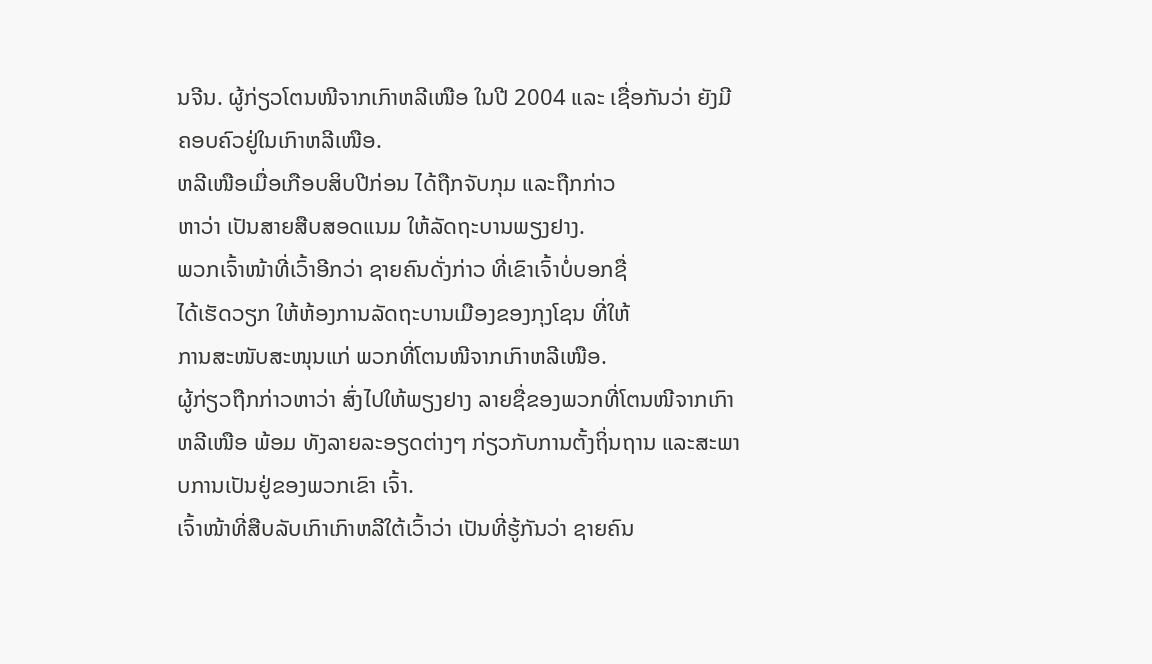ນຈີນ. ຜູ້ກ່ຽວໂຕນໜີຈາກເກົາຫລີເໜືອ ໃນປີ 2004 ແລະ ເຊື່ອກັນວ່າ ຍັງມີຄອບຄົວຢູ່ໃນເກົາຫລີເໜືອ.
ຫລີເໜືອເມື່ອເກືອບສິບປີກ່ອນ ໄດ້ຖືກຈັບກຸມ ແລະຖືກກ່າວ
ຫາວ່າ ເປັນສາຍສືບສອດແນມ ໃຫ້ລັດຖະບານພຽງຢາງ.
ພວກເຈົ້າໜ້າທີ່ເວົ້າອີກວ່າ ຊາຍຄົນດັ່ງກ່າວ ທີ່ເຂົາເຈົ້າບໍ່ບອກຊື່
ໄດ້ເຮັດວຽກ ໃຫ້ຫ້ອງການລັດຖະບານເມືອງຂອງກຸງໂຊນ ທີ່ໃຫ້
ການສະໜັບສະໜຸນແກ່ ພວກທີ່ໂຕນໜີຈາກເກົາຫລີເໜືອ.
ຜູ້ກ່ຽວຖືກກ່າວຫາວ່າ ສົ່ງໄປໃຫ້ພຽງຢາງ ລາຍຊື່ຂອງພວກທີ່ໂຕນໜີຈາກເກົາຫລີເໜືອ ພ້ອມ ທັງລາຍລະອຽດຕ່າງໆ ກ່ຽວກັບການຕັ້ງຖິ່ນຖານ ແລະສະພາບການເປັນຢູ່ຂອງພວກເຂົາ ເຈົ້າ.
ເຈົ້າໜ້າທີ່ສືບລັບເກົາເກົາຫລີໃຕ້ເວົ້າວ່າ ເປັນທີ່ຮູ້ກັນວ່າ ຊາຍຄົນ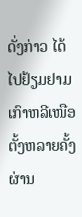ດັ່ງກ່າວ ໄດ້ໄປຢ້ຽມຢາມ ເກົາຫລີເໜືອຕັ້ງຫລາຍຄັ້ງ ຜ່ານ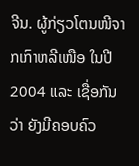ຈີນ. ຜູ້ກ່ຽວໂຕນໜີຈາກເກົາຫລີເໜືອ ໃນປີ 2004 ແລະ ເຊື່ອກັນວ່າ ຍັງມີຄອບຄົວ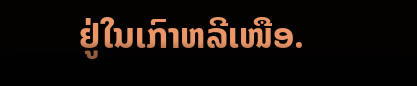ຢູ່ໃນເກົາຫລີເໜືອ.